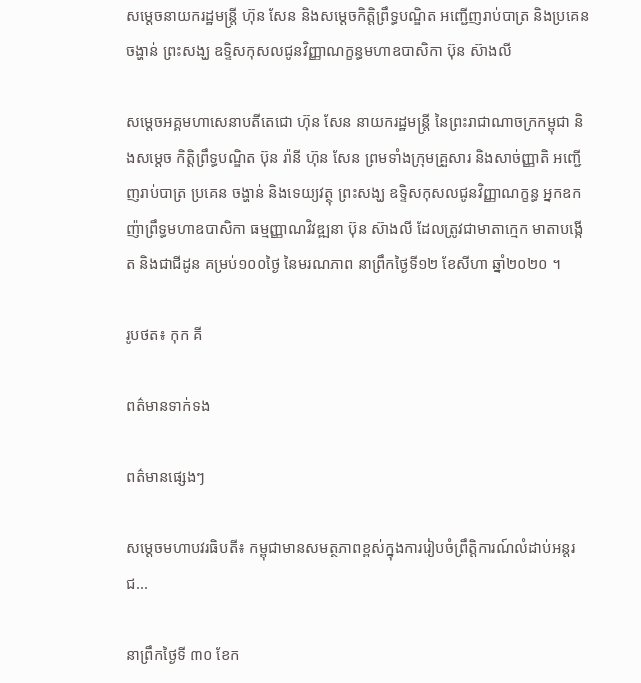សម្តេចនាយករដ្ឋមន្រ្តី ហ៊ុន សែន និងសម្តេចកិត្តិព្រឹទ្ធបណ្ឌិត អញ្ជើញរាប់បាត្រ និងប្រគេនចង្ហាន់ ព្រះសង្ឃ ឧទ្ទិសកុសលជូនវិញ្ញាណក្ខន្ធមហាឧបាសិកា ប៊ុន ស៊ាងលី

សម្តេចអគ្គមហាសេនាបតីតេជោ ហ៊ុន សែន នាយករដ្ឋមន្រ្តី នៃព្រះរាជាណាចក្រកម្ពុជា និងសម្តេច កិត្តិព្រឹទ្ធបណ្ឌិត ប៊ុន រ៉ានី ហ៊ុន សែន ព្រមទាំងក្រុមគ្រួសារ និងសាច់ញ្ញាតិ អញ្ជើញរាប់បាត្រ ប្រគេន ចង្ហាន់ និងទេយ្យវត្ថុ ព្រះសង្ឃ ឧទ្ទិសកុសលជូនវិញ្ញាណក្ខន្ធ អ្នកឧកញ៉ាព្រឹទ្ធមហាឧបាសិកា ធម្មញ្ញាណវិវឌ្ឍនា ប៊ុន ស៊ាងលី ដែលត្រូវជាមាតាក្មេក មាតាបង្កើត និងជាជីដូន គម្រប់១០០ថ្ងៃ នៃមរណភាព នាព្រឹកថ្ងៃទី១២ ខែសីហា ឆ្នាំ២០២០ ។

រូបថត៖ កុក គី

ពត៌មានទាក់ទង

ពត៌មានផ្សេងៗ

សម្ដេចមហាបវរធិបតី៖ កម្ពុជាមានសមត្ថភាពខ្ពស់ក្នុងការរៀបចំព្រឹត្តិការណ៍លំដាប់អន្តរជ...

នាព្រឹកថ្ងៃទី ៣០ ខែក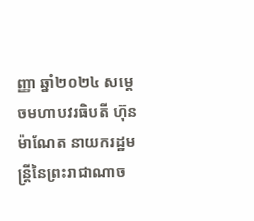ញ្ញា ឆ្នាំ២០២៤ សម្ដេចមហាបវរធិបតី ហ៊ុន ម៉ាណែត នាយករដ្ឋមន្ត្រីនៃព្រះរាជាណាច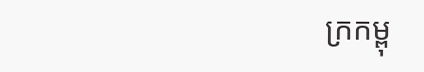ក្រកម្ពុ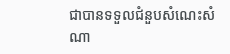ជាបានទទួលជំនួបសំណេះសំណា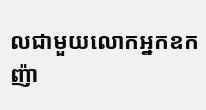លជាមួយលោកអ្នកឧកញ៉ា